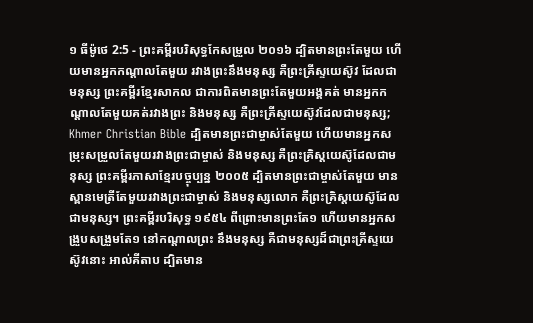១ ធីម៉ូថេ 2:5 - ព្រះគម្ពីរបរិសុទ្ធកែសម្រួល ២០១៦ ដ្បិតមានព្រះតែមួយ ហើយមានអ្នកកណ្ដាលតែមួយ រវាងព្រះនឹងមនុស្ស គឺព្រះគ្រីស្ទយេស៊ូវ ដែលជាមនុស្ស ព្រះគម្ពីរខ្មែរសាកល ជាការពិតមានព្រះតែមួយអង្គគត់ មានអ្នកកណ្ដាលតែមួយគត់រវាងព្រះ និងមនុស្ស គឺព្រះគ្រីស្ទយេស៊ូវដែលជាមនុស្ស; Khmer Christian Bible ដ្បិតមានព្រះជាម្ចាស់តែមួយ ហើយមានអ្នកសម្រុះសម្រួលតែមួយរវាងព្រះជាម្ចាស់ និងមនុស្ស គឺព្រះគ្រិស្ដយេស៊ូដែលជាមនុស្ស ព្រះគម្ពីរភាសាខ្មែរបច្ចុប្បន្ន ២០០៥ ដ្បិតមានព្រះជាម្ចាស់តែមួយ មានស្ពានមេត្រីតែមួយរវាងព្រះជាម្ចាស់ និងមនុស្សលោក គឺព្រះគ្រិស្តយេស៊ូដែលជាមនុស្ស។ ព្រះគម្ពីរបរិសុទ្ធ ១៩៥៤ ពីព្រោះមានព្រះតែ១ ហើយមានអ្នកសង្រួបសង្រួមតែ១ នៅកណ្តាលព្រះ នឹងមនុស្ស គឺជាមនុស្សដ៏ជាព្រះគ្រីស្ទយេស៊ូវនោះ អាល់គីតាប ដ្បិតមាន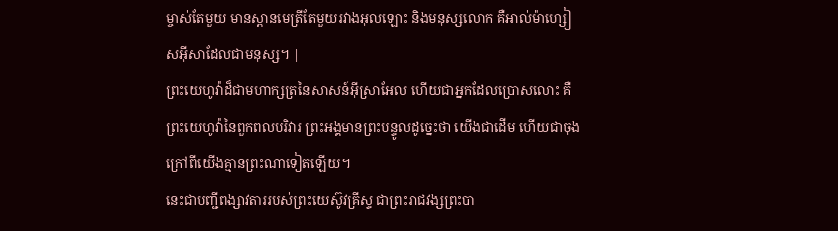ម្ចាស់តែមួយ មានស្ពានមេត្រីតែមួយរវាងអុលឡោះ និងមនុស្សលោក គឺអាល់ម៉ាហ្សៀសអ៊ីសាដែលជាមនុស្ស។ |
ព្រះយេហូវ៉ាដ៏ជាមហាក្សត្រនៃសាសន៍អ៊ីស្រាអែល ហើយជាអ្នកដែលប្រោសលោះ គឺព្រះយេហូវ៉ានៃពួកពលបរិវារ ព្រះអង្គមានព្រះបន្ទូលដូច្នេះថា យើងជាដើម ហើយជាចុង ក្រៅពីយើងគ្មានព្រះណាទៀតឡើយ។
នេះជាបញ្ជីពង្សាវតាររបស់ព្រះយេស៊ូវគ្រីស្ទ ជាព្រះរាជវង្សព្រះបា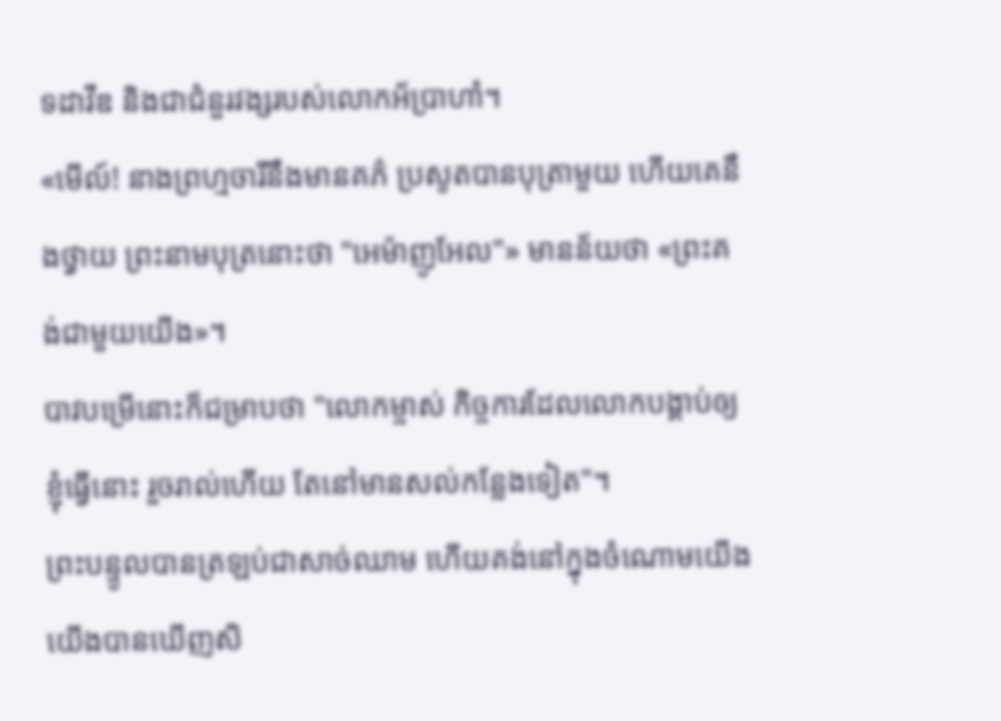ទដាវីឌ និងជាជំនួរវង្សរបស់លោកអ័ប្រាហាំ។
«មើល៍! នាងព្រហ្មចារីនឹងមានគភ៌ ប្រសូតបានបុត្រាមួយ ហើយគេនឹងថ្វាយ ព្រះនាមបុត្រនោះថា "អេម៉ាញូអែល"» មានន័យថា «ព្រះគង់ជាមួយយើង»។
បាវបម្រើនោះក៏ជម្រាបថា "លោកម្ចាស់ កិច្ចការដែលលោកបង្គាប់ឲ្យខ្ញុំធ្វើនោះ រួចរាល់ហើយ តែនៅមានសល់កន្លែងទៀត"។
ព្រះបន្ទូលបានត្រឡប់ជាសាច់ឈាម ហើយគង់នៅក្នុងចំណោមយើង យើងបានឃើញសិ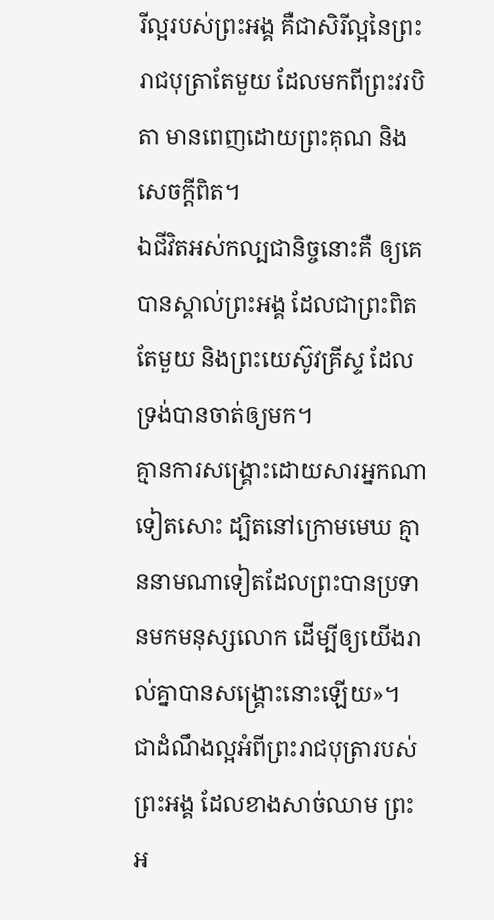រីល្អរបស់ព្រះអង្គ គឺជាសិរីល្អនៃព្រះរាជបុត្រាតែមួយ ដែលមកពីព្រះវរបិតា មានពេញដោយព្រះគុណ និងសេចក្តីពិត។
ឯជីវិតអស់កល្បជានិច្ចនោះគឺ ឲ្យគេបានស្គាល់ព្រះអង្គ ដែលជាព្រះពិតតែមួយ និងព្រះយេស៊ូវគ្រីស្ទ ដែលទ្រង់បានចាត់ឲ្យមក។
គ្មានការសង្គ្រោះដោយសារអ្នកណាទៀតសោះ ដ្បិតនៅក្រោមមេឃ គ្មាននាមណាទៀតដែលព្រះបានប្រទានមកមនុស្សលោក ដើម្បីឲ្យយើងរាល់គ្នាបានសង្គ្រោះនោះឡើយ»។
ជាដំណឹងល្អអំពីព្រះរាជបុត្រារបស់ព្រះអង្គ ដែលខាងសាច់ឈាម ព្រះអ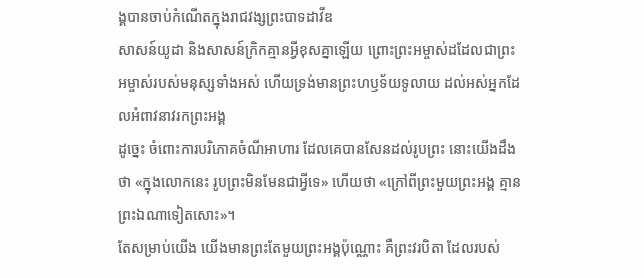ង្គបានចាប់កំណើតក្នុងរាជវង្សព្រះបាទដាវីឌ
សាសន៍យូដា និងសាសន៍ក្រិកគ្មានអ្វីខុសគ្នាឡើយ ព្រោះព្រះអម្ចាស់ដដែលជាព្រះអម្ចាស់របស់មនុស្សទាំងអស់ ហើយទ្រង់មានព្រះហឫទ័យទូលាយ ដល់អស់អ្នកដែលអំពាវនាវរកព្រះអង្គ
ដូច្នេះ ចំពោះការបរិភោគចំណីអាហារ ដែលគេបានសែនដល់រូបព្រះ នោះយើងដឹងថា «ក្នុងលោកនេះ រូបព្រះមិនមែនជាអ្វីទេ» ហើយថា «ក្រៅពីព្រះមួយព្រះអង្គ គ្មានព្រះឯណាទៀតសោះ»។
តែសម្រាប់យើង យើងមានព្រះតែមួយព្រះអង្គប៉ុណ្ណោះ គឺព្រះវរបិតា ដែលរបស់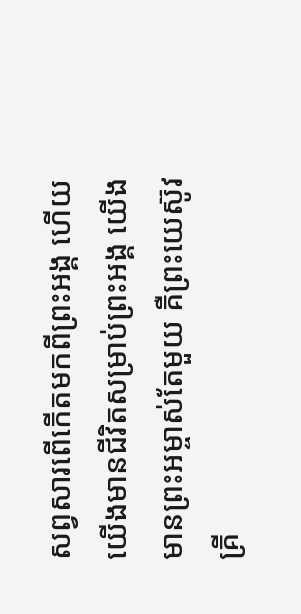សព្វសារពើកើតមកពីព្រះអង្គ ហើយយើងមានជីវិតសម្រាប់ព្រះអង្គ យើងមានព្រះអម្ចាស់តែមួយ គឺព្រះយេស៊ូវគ្រី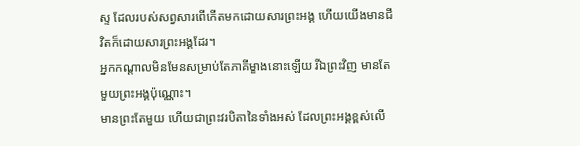ស្ទ ដែលរបស់សព្វសារពើកើតមកដោយសារព្រះអង្គ ហើយយើងមានជីវិតក៏ដោយសារព្រះអង្គដែរ។
អ្នកកណ្ដាលមិនមែនសម្រាប់តែភាគីម្ខាងនោះឡើយ រីឯព្រះវិញ មានតែមួយព្រះអង្គប៉ុណ្ណោះ។
មានព្រះតែមួយ ហើយជាព្រះវរបិតានៃទាំងអស់ ដែលព្រះអង្គខ្ពស់លើ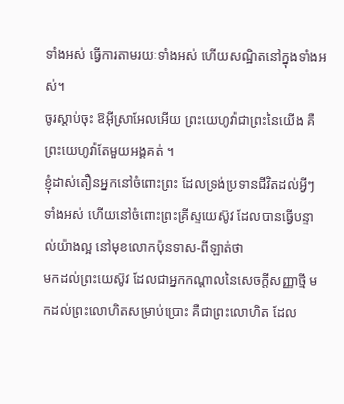ទាំងអស់ ធ្វើការតាមរយៈទាំងអស់ ហើយសណ្ឋិតនៅក្នុងទាំងអស់។
ចូរស្តាប់ចុះ ឱអ៊ីស្រាអែលអើយ ព្រះយេហូវ៉ាជាព្រះនៃយើង គឺព្រះយេហូវ៉ាតែមួយអង្គគត់ ។
ខ្ញុំដាស់តឿនអ្នកនៅចំពោះព្រះ ដែលទ្រង់ប្រទានជីវិតដល់អ្វីៗទាំងអស់ ហើយនៅចំពោះព្រះគ្រីស្ទយេស៊ូវ ដែលបានធ្វើបន្ទាល់យ៉ាងល្អ នៅមុខលោកប៉ុនទាស-ពីឡាត់ថា
មកដល់ព្រះយេស៊ូវ ដែលជាអ្នកកណ្តាលនៃសេចក្ដីសញ្ញាថ្មី មកដល់ព្រះលោហិតសម្រាប់ប្រោះ គឺជាព្រះលោហិត ដែល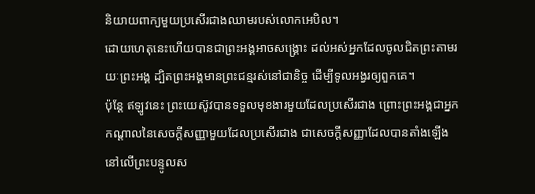និយាយពាក្យមួយប្រសើរជាងឈាមរបស់លោកអេបិល។
ដោយហេតុនេះហើយបានជាព្រះអង្គអាចសង្គ្រោះ ដល់អស់អ្នកដែលចូលជិតព្រះតាមរយៈព្រះអង្គ ដ្បិតព្រះអង្គមានព្រះជន្មរស់នៅជានិច្ច ដើម្បីទូលអង្វរឲ្យពួកគេ។
ប៉ុន្ដែ ឥឡូវនេះ ព្រះយេស៊ូវបានទទួលមុខងារមួយដែលប្រសើរជាង ព្រោះព្រះអង្គជាអ្នកកណ្ដាលនៃសេចក្ដីសញ្ញាមួយដែលប្រសើរជាង ជាសេចក្ដីសញ្ញាដែលបានតាំងឡើងនៅលើព្រះបន្ទូលស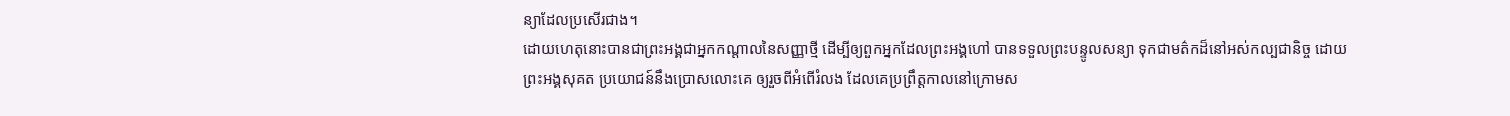ន្យាដែលប្រសើរជាង។
ដោយហេតុនោះបានជាព្រះអង្គជាអ្នកកណ្តាលនៃសញ្ញាថ្មី ដើម្បីឲ្យពួកអ្នកដែលព្រះអង្គហៅ បានទទួលព្រះបន្ទូលសន្យា ទុកជាមត៌កដ៏នៅអស់កល្បជានិច្ច ដោយព្រះអង្គសុគត ប្រយោជន៍នឹងប្រោសលោះគេ ឲ្យរួចពីអំពើរំលង ដែលគេប្រព្រឹត្តកាលនៅក្រោមស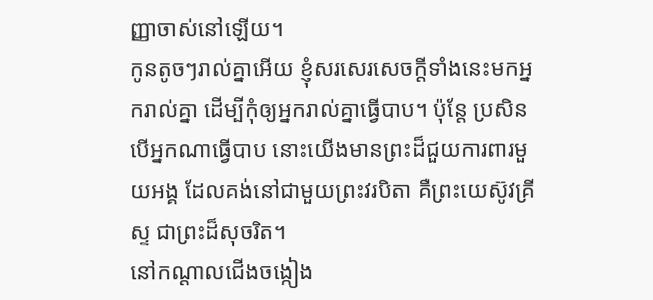ញ្ញាចាស់នៅឡើយ។
កូនតូចៗរាល់គ្នាអើយ ខ្ញុំសរសេរសេចក្ដីទាំងនេះមកអ្នករាល់គ្នា ដើម្បីកុំឲ្យអ្នករាល់គ្នាធ្វើបាប។ ប៉ុន្ដែ ប្រសិនបើអ្នកណាធ្វើបាប នោះយើងមានព្រះដ៏ជួយការពារមួយអង្គ ដែលគង់នៅជាមួយព្រះវរបិតា គឺព្រះយេស៊ូវគ្រីស្ទ ជាព្រះដ៏សុចរិត។
នៅកណ្ដាលជើងចង្កៀង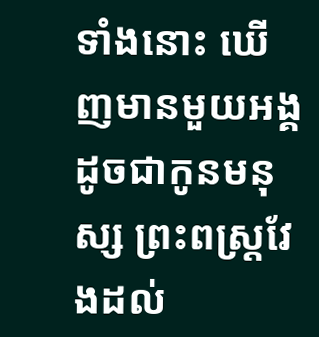ទាំងនោះ ឃើញមានមួយអង្គ ដូចជាកូនមនុស្ស ព្រះពស្ត្រវែងដល់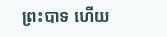ព្រះបាទ ហើយ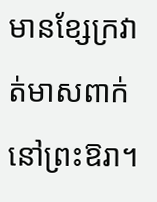មានខ្សែក្រវាត់មាសពាក់នៅព្រះឱរា។